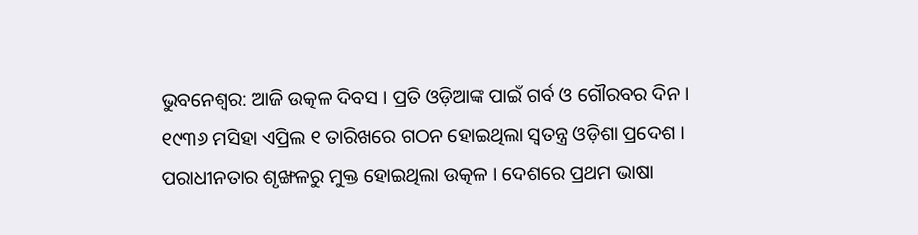ଭୁବନେଶ୍ୱର: ଆଜି ଉତ୍କଳ ଦିବସ । ପ୍ରତି ଓଡ଼ିଆଙ୍କ ପାଇଁ ଗର୍ବ ଓ ଗୌରବର ଦିନ । ୧୯୩୬ ମସିହା ଏପ୍ରିଲ ୧ ତାରିଖରେ ଗଠନ ହୋଇଥିଲା ସ୍ୱତନ୍ତ୍ର ଓଡ଼ିଶା ପ୍ରଦେଶ । ପରାଧୀନତାର ଶୃଙ୍ଖଳରୁ ମୁକ୍ତ ହୋଇଥିଲା ଉତ୍କଳ । ଦେଶରେ ପ୍ରଥମ ଭାଷା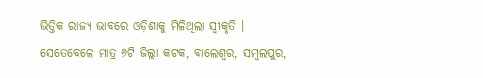ଭିତ୍ତିକ ରାଜ୍ୟ ଭାବରେ ଓଡ଼ିଶାକୁ ମିଳିଥିଲା ସ୍ୱୀକୃତି । ସେତେବେଳେ ମାତ୍ର ୬ଟି ଜିଲ୍ଲା କଟକ, ବାଲେଶ୍ୱର, ସମ୍ବଲପୁର,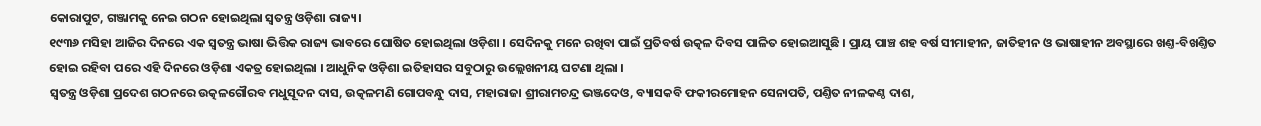କୋରାପୁଟ, ଗଞ୍ଜାମକୁ ନେଇ ଗଠନ ହୋଇଥିଲା ସ୍ୱତନ୍ତ୍ର ଓଡ଼ିଶା ରାଜ୍ୟ।
୧୯୩୬ ମସିହା ଆଜିର ଦିନରେ ଏକ ସ୍ୱତନ୍ତ୍ର ଭାଷା ଭିତ୍ତିକ ରାଜ୍ୟ ଭାବରେ ଘୋଷିତ ହୋଇଥିଲା ଓଡ଼ିଶା । ସେଦିନକୁ ମନେ ରଖିବା ପାଇଁ ପ୍ରତିବର୍ଷ ଉତ୍କଳ ଦିବସ ପାଳିତ ହୋଇଆସୁଛି । ପ୍ରାୟ ପାଞ୍ଚ ଶହ ବର୍ଷ ସୀମାହୀନ, ଜାତିହୀନ ଓ ଭାଷାହୀନ ଅବସ୍ଥାରେ ଖଣ୍ତ-ବିଖଣ୍ତିତ ହୋଇ ରହିବା ପରେ ଏହି ଦିନରେ ଓଡ଼ିଶା ଏକତ୍ର ହୋଇଥିଲା । ଆଧୁନିକ ଓଡ଼ିଶା ଇତିହାସର ସବୁଠାରୁ ଉଲ୍ଲେଖନୀୟ ଘଟଣା ଥିଲା ।
ସ୍ୱତନ୍ତ୍ର ଓଡ଼ିଶା ପ୍ରଦେଶ ଗଠନରେ ଉତ୍କଳଗୌରବ ମଧୁସୂଦନ ଦାସ, ଉତ୍କଳମଣି ଗୋପବନ୍ଧୁ ଦାସ, ମହାରାଜା ଶ୍ରୀରାମଚନ୍ଦ୍ର ଭଞ୍ଜଦେଓ, ବ୍ୟାସକବି ଫକୀରମୋହନ ସେନାପତି, ପଣ୍ତିତ ନୀଳକଣ୍ଠ ଦାଶ,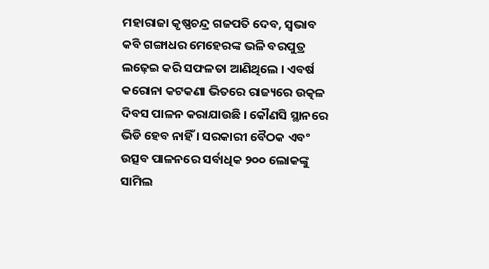ମହାରାଜା କୃଷ୍ଣଚନ୍ଦ୍ର ଗଜପତି ଦେବ, ସ୍ୱଭାବ କବି ଗଙ୍ଗାଧର ମେହେରଙ୍କ ଭଳି ବରପୁତ୍ର ଲଢ଼େଇ କରି ସଫଳତା ଆଣିଥିଲେ । ଏବର୍ଷ କରୋନା କଟକଣା ଭିତରେ ରାଜ୍ୟରେ ଉତ୍କଳ ଦିବସ ପାଳନ କରାଯାଉଛି । କୌଣସି ସ୍ଥାନରେ ଭିଡି ହେବ ନାହିଁ । ସରକାରୀ ବୈଠକ ଏବଂ ଉତ୍ସବ ପାଳନରେ ସର୍ବାଧିକ ୨୦୦ ଲୋକଙ୍କୁ ସାମିଲ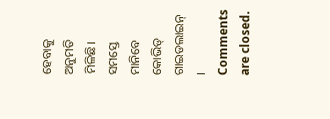ହେବାକୁ ଅନୁମତି ମିଳିଛି। ସମସ୍ତେ ମାନିବେ କୋଭିଡ୍ ଗାଇଡଲାଇନ୍ ।
Comments are closed.